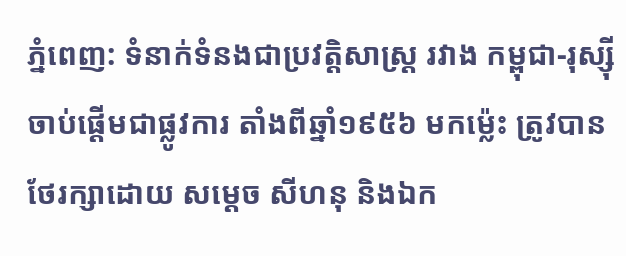ភ្នំពេញ: ទំនាក់ទំនងជាប្រវត្តិសាស្ត្រ រវាង កម្ពុជា-រុស្ស៊ី ចាប់ផ្តើមជាផ្លូវការ តាំងពីឆ្នាំ១៩៥៦ មកម្ល៉េះ ត្រូវបានថែរក្សាដោយ សម្តេច សីហនុ និងឯក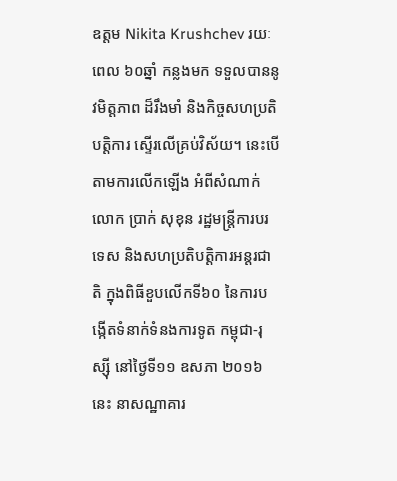ឧត្តម Nikita Krushchev រយៈពេល ៦០ឆ្នាំ កន្លងមក ទទួលបាននូវមិត្តភាព ដ៏រឹងមាំ និងកិច្ចសហប្រតិបត្តិការ ស្ទើរលើគ្រប់វិស័យ។ នេះបើតាមការលើកឡើង អំពីសំណាក់ លោក ប្រាក់ សុខុន រដ្ឋមន្ត្រីការបរទេស និងសហប្រតិបត្តិការអន្តរជាតិ ក្នុងពិធីខួបលើកទី៦០ នៃការបង្កើតទំនាក់ទំនងការទូត កម្ពុជា-រុស្ស៊ី នៅថ្ងៃទី១១ ឧសភា ២០១៦ នេះ នាសណ្ឋាគារ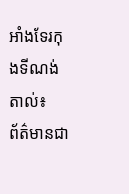អាំងទែរកុងទីណង់តាល់៖
ព័ត៌មានជា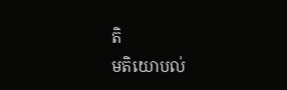តិ
មតិយោបល់